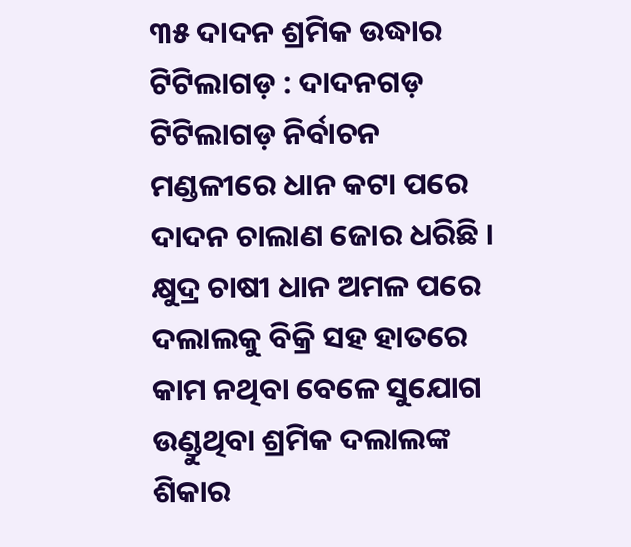୩୫ ଦାଦନ ଶ୍ରମିକ ଉଦ୍ଧାର
ଟିଟିଲାଗଡ଼ : ଦାଦନଗଡ଼ ଟିଟିଲାଗଡ଼ ନିର୍ବାଚନ ମଣ୍ଡଳୀରେ ଧାନ କଟା ପରେ ଦାଦନ ଚାଲାଣ ଜୋର ଧରିଛି । କ୍ଷୁଦ୍ର ଚାଷୀ ଧାନ ଅମଳ ପରେ ଦଲାଲକୁ ବିକ୍ରି ସହ ହାତରେ କାମ ନଥିବା ବେଳେ ସୁଯୋଗ ଉଣ୍ଡୁଥିବା ଶ୍ରମିକ ଦଲାଲଙ୍କ ଶିକାର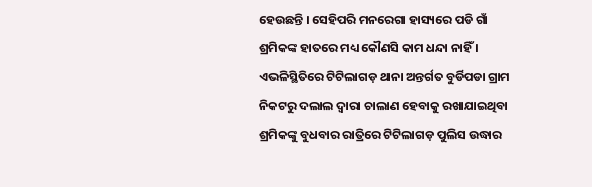ହେଉଛନ୍ତି । ସେହିପରି ମନରେଗା ହାସ୍ୟରେ ପଡି ଗାଁ ଶ୍ରମିକଙ୍କ ହାତରେ ମଧ୍ୟ କୌଣସି କାମ ଧନ୍ଦା ନାହିଁ । ଏଭଳିସ୍ଥିତିରେ ଟିଟିଲାଗଡ଼ ଥାନା ଅନ୍ତର୍ଗତ ବୁର୍ଡିପଡା ଗ୍ରାମ ନିକଟରୁ ଦଲାଲ ଦ୍ୱାରା ଚାଲାଣ ହେବାକୁ ରଖାଯାଇଥିବା ଶ୍ରମିକଙ୍କୁ ବୁଧବାର ରାତ୍ରିରେ ଟିଟିଲାଗଡ଼ ପୁଲିସ ଉଦ୍ଧାର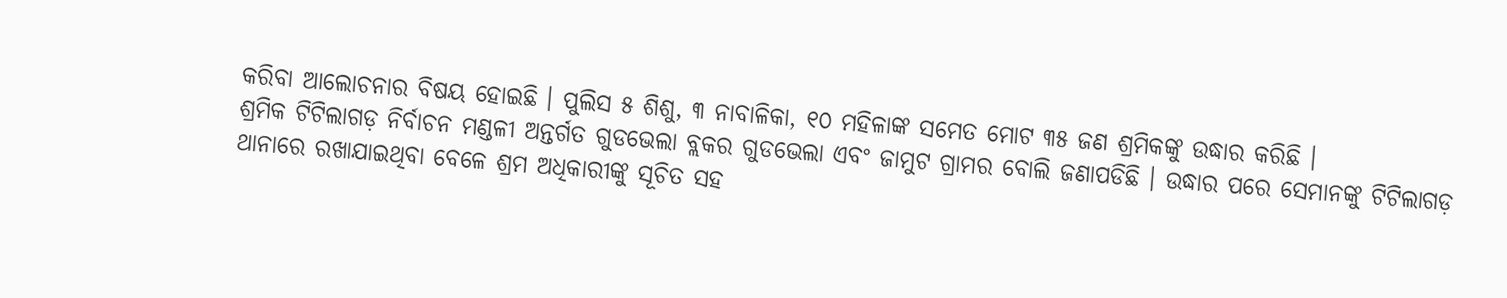କରିବା ଆଲୋଚନାର ବିଷୟ ହୋଇଛି । ପୁଲିସ ୫ ଶିଶୁ, ୩ ନାବାଳିକା, ୧୦ ମହିଳାଙ୍କ ସମେତ ମୋଟ ୩୫ ଜଣ ଶ୍ରମିକଙ୍କୁ ଉଦ୍ଧାର କରିଛି ।
ଶ୍ରମିକ ଟିଟିଲାଗଡ଼ ନିର୍ବାଚନ ମଣ୍ଡଳୀ ଅନ୍ତର୍ଗତ ଗୁଡଭେଲା ବ୍ଲକର ଗୁଡଭେଲା ଏବଂ ଜାମୁଟ ଗ୍ରାମର ବୋଲି ଜଣାପଡିଛି । ଉଦ୍ଧାର ପରେ ସେମାନଙ୍କୁ ଟିଟିଲାଗଡ଼ ଥାନାରେ ରଖାଯାଇଥିବା ବେଳେ ଶ୍ରମ ଅଧିକାରୀଙ୍କୁ ସୂଚିତ ସହ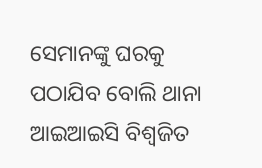ସେମାନଙ୍କୁ ଘରକୁ ପଠାଯିବ ବୋଲି ଥାନା ଆଇଆଇସି ବିଶ୍ୱଜିତ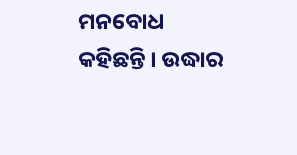ମନବୋଧ କହିଛନ୍ତି । ଉଦ୍ଧାର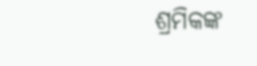ଶ୍ରମିକଙ୍କ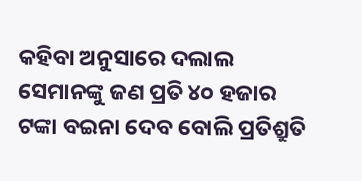କହିବା ଅନୁସାରେ ଦଲାଲ ସେମାନଙ୍କୁ ଜଣ ପ୍ରତି ୪୦ ହଜାର ଟଙ୍କା ବଇନା ଦେବ ବୋଲି ପ୍ରତିଶ୍ରୁତି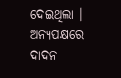ଦେଇଥିଲା । ଅନ୍ୟପକ୍ଷରେ ଦାଦନ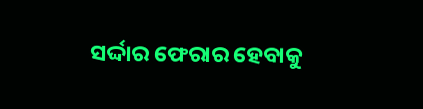ସର୍ଦ୍ଦାର ଫେରାର ହେବାକୁ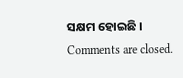ସକ୍ଷମ ହୋଇଛି ।
Comments are closed.